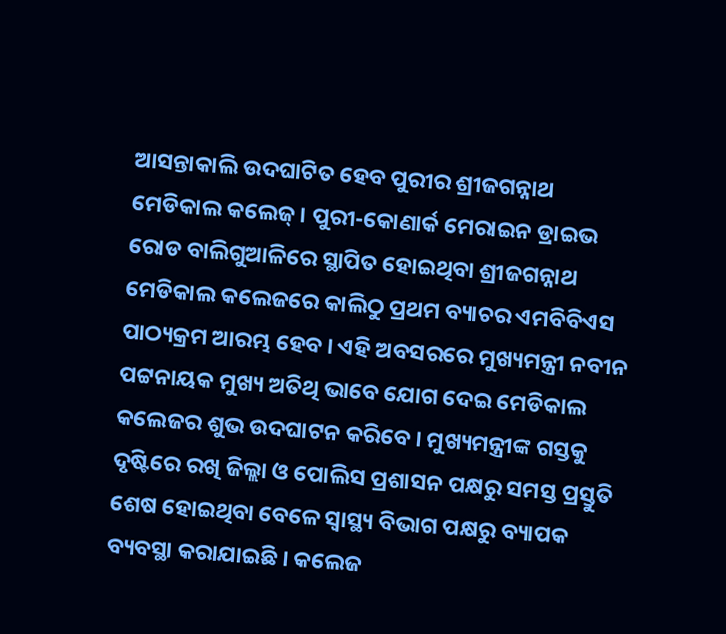ଆସନ୍ତାକାଲି ଉଦଘାଟିତ ହେବ ପୁରୀର ଶ୍ରୀଜଗନ୍ନାଥ ମେଡିକାଲ କଲେଜ୍ । ପୁରୀ-କୋଣାର୍କ ମେରାଇନ ଡ୍ରାଇଭ ରୋଡ ବାଲିଗୁଆଳିରେ ସ୍ଥାପିତ ହୋଇଥିବା ଶ୍ରୀଜଗନ୍ନାଥ ମେଡିକାଲ କଲେଜରେ କାଲିଠୁ ପ୍ରଥମ ବ୍ୟାଚର ଏମବିବିଏସ ପାଠ୍ୟକ୍ରମ ଆରମ୍ଭ ହେବ । ଏହି ଅବସରରେ ମୁଖ୍ୟମନ୍ତ୍ରୀ ନବୀନ ପଟ୍ଟନାୟକ ମୁଖ୍ୟ ଅତିଥି ଭାବେ ଯୋଗ ଦେଇ ମେଡିକାଲ କଲେଜର ଶୁଭ ଉଦଘାଟନ କରିବେ । ମୁଖ୍ୟମନ୍ତ୍ରୀଙ୍କ ଗସ୍ତକୁ ଦୃଷ୍ଟିରେ ରଖି ଜିଲ୍ଲା ଓ ପୋଲିସ ପ୍ରଶାସନ ପକ୍ଷରୁ ସମସ୍ତ ପ୍ରସ୍ତୁତି ଶେଷ ହୋଇଥିବା ବେଳେ ସ୍ୱାସ୍ଥ୍ୟ ବିଭାଗ ପକ୍ଷରୁ ବ୍ୟାପକ ବ୍ୟବସ୍ଥା କରାଯାଇଛି । କଲେଜ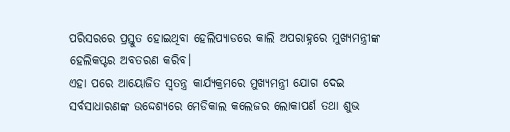ପରିସରରେ ପ୍ରସ୍ତୁତ ହୋଇଥିବା ହେଲିପ୍ୟାଡରେ କାଲି ଅପରାହ୍ନରେ ମୁଖ୍ୟମନ୍ତ୍ରୀଙ୍କ ହେଲିକପ୍ଟର ଅବତରଣ କରିବ।
ଏହା ପରେ ଆୟୋଜିତ ସ୍ୱତନ୍ତ୍ର କାର୍ଯ୍ୟକ୍ରମରେ ମୁଖ୍ୟମନ୍ତ୍ରୀ ଯୋଗ ଦେଇ ସର୍ବସାଧାରଣଙ୍କ ଉଦ୍ଦେଶ୍ୟରେ ମେଡିକାଲ କଲେଜର ଲୋକାପର୍ଣ ତଥା ଶୁଭ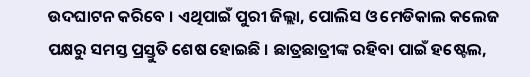ଉଦଘାଟନ କରିବେ । ଏଥିପାଇଁ ପୁରୀ ଜିଲ୍ଲା, ପୋଲିସ ଓ ମେଡିକାଲ କଲେଜ ପକ୍ଷରୁ ସମସ୍ତ ପ୍ରସ୍ତୁତି ଶେଷ ହୋଇଛି । ଛାତ୍ରଛାତ୍ରୀଙ୍କ ରହିବା ପାଇଁ ହଷ୍ଟେଲ,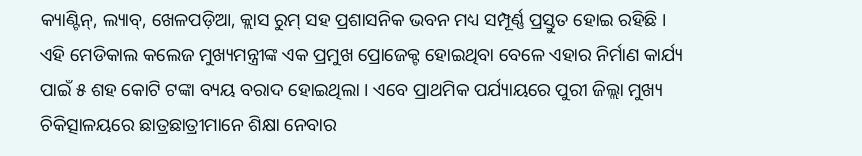କ୍ୟାଣ୍ଟିନ୍, ଲ୍ୟାବ୍, ଖେଳପଡ଼ିଆ, କ୍ଲାସ ରୁମ୍ ସହ ପ୍ରଶାସନିକ ଭବନ ମଧ୍ୟ ସମ୍ପୂର୍ଣ୍ଣ ପ୍ରସ୍ତୁତ ହୋଇ ରହିଛି । ଏହି ମେଡିକାଲ କଲେଜ ମୁଖ୍ୟମନ୍ତ୍ରୀଙ୍କ ଏକ ପ୍ରମୁଖ ପ୍ରୋଜେକ୍ଟ ହୋଇଥିବା ବେଳେ ଏହାର ନିର୍ମାଣ କାର୍ଯ୍ୟ ପାଇଁ ୫ ଶହ କୋଟି ଟଙ୍କା ବ୍ୟୟ ବରାଦ ହୋଇଥିଲା । ଏବେ ପ୍ରାଥମିକ ପର୍ଯ୍ୟାୟରେ ପୁରୀ ଜିଲ୍ଲା ମୁଖ୍ୟ ଚିକିତ୍ସାଳୟରେ ଛାତ୍ରଛାତ୍ରୀମାନେ ଶିକ୍ଷା ନେବାର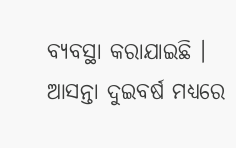ବ୍ୟବସ୍ଥା କରାଯାଇଛି । ଆସନ୍ତା ଦୁଇବର୍ଷ ମଧ୍ୟରେ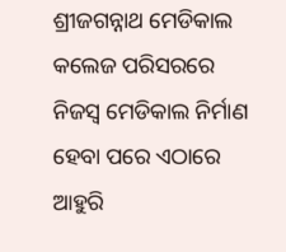ଶ୍ରୀଜଗନ୍ନାଥ ମେଡିକାଲ କଲେଜ ପରିସରରେ ନିଜସ୍ଵ ମେଡିକାଲ ନିର୍ମାଣ ହେବା ପରେ ଏଠାରେ ଆହୁରି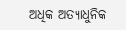ଅଧିକ ଅତ୍ୟାଧୁନିକ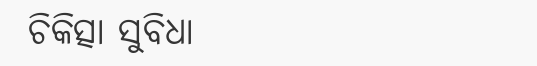ଚିକିତ୍ସା ସୁବିଧା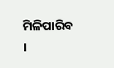ମିଳିପାରିବ ।